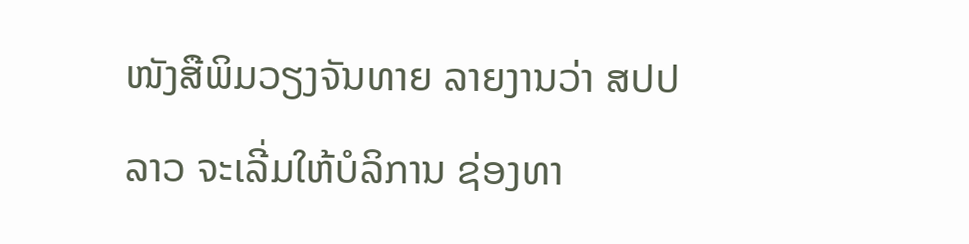ໜັງສືພິມວຽງຈັນທາຍ ລາຍງານວ່າ ສປປ ລາວ ຈະເລີ່ມໃຫ້ບໍລິການ ຊ່ອງທາ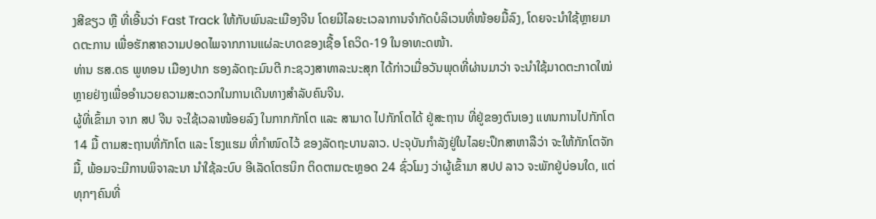ງສີຂຽວ ຫຼື ທີ່ເອີ້ນວ່າ Fast Track ໃຫ້ກັບພົນລະເມືອງຈີນ ໂດຍມີໄລຍະເວລາການຈຳກັດບໍລິເວນທີ່ໜ້ອຍມື້ລົງ, ໂດຍຈະນໍາໃຊ້ຫຼາຍມາດຕະການ ເພື່ອຮັກສາຄວາມປອດໄພຈາກການແຜ່ລະບາດຂອງເຊື້ອ ໂຄວິດ-19 ໃນອາທະດໜ້າ.
ທ່ານ ຮສ.ດຣ ພູທອນ ເມືອງປາກ ຮອງລັດຖະມົນຕີ ກະຊວງສາທາລະນະສຸກ ໄດ້ກ່າວເມື່ອວັນພຸດທີ່ຜ່ານມາວ່າ ຈະນຳໃຊ້ມາດຕະກາດໃໝ່ຫຼາຍຢ່າງເພື່ອອຳນວຍຄວາມສະດວກໃນການເດີນທາງສຳລັບຄົນຈີນ.
ຜູ້ທີ່ເຂົ້າມາ ຈາກ ສປ ຈີນ ຈະໃຊ້ເວລາໜ້ອຍລົງ ໃນກາກກັກໂຕ ແລະ ສາມາດ ໄປກັກໂຕໄດ້ ຢູ່ສະຖານ ທີ່ຢູ່ຂອງຕົນເອງ ແທນການໄປກັກໂຕ 14 ມື້ ຕາມສະຖານທີ່ກັກໂຕ ແລະ ໂຮງແຮມ ທີ່ກໍາໜົດໄວ້ ຂອງລັດຖະບານລາວ. ປະຈຸບັນກໍາລັງຢູ່ໃນໄລຍະປຶກສາຫາລືວ່າ ຈະໃຫ້ກັກໂຕຈັກມື້, ພ້ອມຈະມີການພິຈາລະນາ ນໍາໃຊ້ລະບົບ ອີເລັດໂຕຮນິກ ຕິດຕາມຕະຫຼອດ 24 ຊົ່ວໂມງ ວ່າຜູ້ເຂົ້າມາ ສປປ ລາວ ຈະພັກຢູ່ບ່ອນໃດ, ແຕ່ທຸກໆຄົນທີ່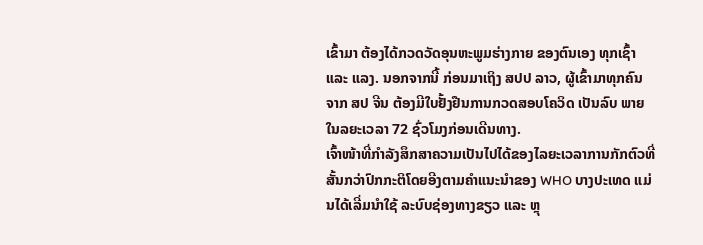ເຂົ້າມາ ຕ້ອງໄດ້ກວດວັດອຸນຫະພູມຮ່າງກາຍ ຂອງຕົນເອງ ທຸກເຊົ້າ ແລະ ແລງ. ນອກຈາກນີ້ ກ່ອນມາເຖິງ ສປປ ລາວ, ຜູ້ເຂົ້າມາທຸກຄົນ ຈາກ ສປ ຈີນ ຕ້ອງມີໃບຢັ້ງຢືນການກວດສອບໂຄວິດ ເປັນລົບ ພາຍໃນລຍະເວລາ 72 ຊົ່ວໂມງກ່ອນເດີນທາງ.
ເຈົ້າໜ້າທີ່ກຳລັງສຶກສາຄວາມເປັນໄປໄດ້ຂອງໄລຍະເວລາການກັກຕົວທີ່ສັ້ນກວ່າປົກກະຕິໂດຍອີງຕາມຄຳແນະນຳຂອງ WHO ບາງປະເທດ ແມ່ນໄດ້ເລີ່ມນໍາໃຊ້ ລະບົບຊ່ອງທາງຂຽວ ແລະ ຫຼຸ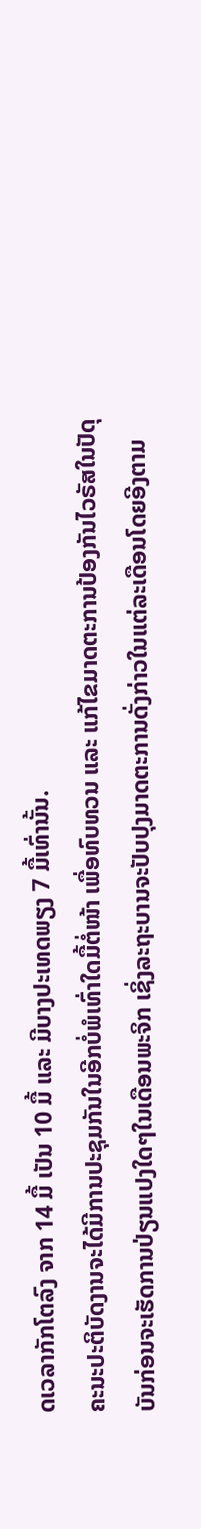ດເວລາກັກໂຕລົງ ຈາກ 14 ມື້ ເປັນ 10 ມື້ ແລະ ມີບາງປະເທດພຽງ 7 ມື້ເທົ່ານັ້ນ.
ຄະນະປະຕິບັດງານຈະໄດ້ມີການປະຊຸມກັນໃນອີກບໍ່ພໍເທົ່າໃດມື້ຕໍ່ໜ້າ ເພື່ອທົບທວນ ແລະ ແກ້ໄຂມາດຕະການປ້ອງກັນໄວຣັສໃນປັດຸບັນກ່ອນຈະເຮັດການປ່ຽນແປງໃດໆໃນເດືອນພະຈິກ ເຊິ່ງລະຖະບານຈະປັບປຸງມາດຕະການດັ່ງກ່າວໃນແຕ່ລະເດືອນໂດຍອີງຕາມ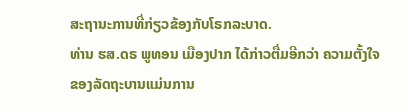ສະຖານະການທີ່ກ່ຽວຂ້ອງກັບໂຣກລະບາດ.
ທ່ານ ຮສ.ດຣ ພູທອນ ເມືອງປາກ ໄດ້ກ່າວຕື່ມອີກວ່າ ຄວາມຕັ້ງໃຈຂອງລັດຖະບານແມ່ນການ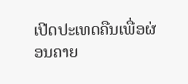ເປີດປະເທດຄືນເພື່ອຜ່ອນຄາຍ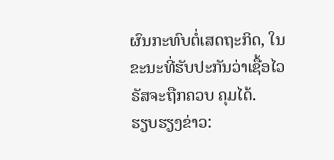ຜົນກະທົບຕໍ່ເສດຖະກິດ, ໃນຂະນະທີ່ຮັບປະກັນວ່າເຊື້ອໄວຣັສຈະຖືກຄວບ ຄຸມໄດ້.
ຮຽບຮຽງຂ່າວ: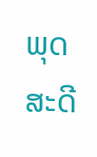ພຸດສະດີ